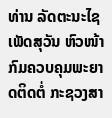ທ່ານ ລັດຕະນະໄຊ ເພັດສຸວັນ ຫົວໜ້າກົມຄວບຄຸມພະຍາດຕິດຕໍ່ ກະຊວງສາ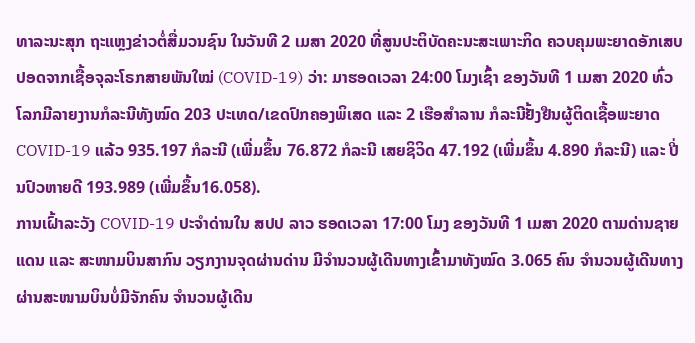ທາລະນະສຸກ ຖະແຫຼງຂ່າວຕໍ່ສື່ມວນຊົນ ໃນວັນທີ 2 ເມສາ 2020 ທີ່ສູນປະຕິບັດຄະນະສະເພາະກິດ ຄວບຄຸມພະຍາດອັກເສບປອດຈາກເຊື້ອຈຸລະໂຣກສາຍພັນໃໝ່ (COVID-19) ວ່າ: ມາຮອດເວລາ 24:00 ໂມງເຊົ້າ ຂອງວັນທີ 1 ເມສາ 2020 ທົ່ວໂລກມີລາຍງານກໍລະນີທັງໝົດ 203 ປະເທດ/ເຂດປົກຄອງພິເສດ ແລະ 2 ເຮືອສໍາລານ ກໍລະນີຢັ້ງຢືນຜູ້ຕິດເຊື້ອພະຍາດ COVID-19 ແລ້ວ 935.197 ກໍລະນີ (ເພີ່ມຂຶ້ນ 76.872 ກໍລະນີ ເສຍຊິວິດ 47.192 (ເພີ່ມຂຶ້ນ 4.890 ກໍລະນີ) ແລະ ປີ່ນປົວຫາຍດີ 193.989 (ເພີ່ມຂຶ້ນ16.058).
ການເຝົ້າລະວັງ COVID-19 ປະຈຳດ່ານໃນ ສປປ ລາວ ຮອດເວລາ 17:00 ໂມງ ຂອງວັນທີ 1 ເມສາ 2020 ຕາມດ່ານຊາຍແດນ ແລະ ສະໜາມບິນສາກົນ ວຽກງານຈຸດຜ່ານດ່ານ ມີຈໍານວນຜູ້ເດີນທາງເຂົ້າມາທັງໝົດ 3.065 ຄົນ ຈໍານວນຜູ້ເດີນທາງຜ່ານສະໜາມບິນບໍ່ມີຈັກຄົນ ຈໍານວນຜູ້ເດີນ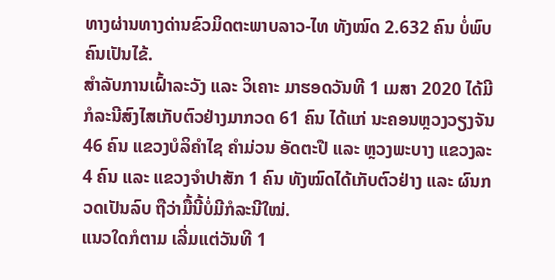ທາງຜ່ານທາງດ່ານຂົວມິດຕະພາບລາວ-ໄທ ທັງໝົດ 2.632 ຄົນ ບໍ່ພົບຄົນເປັນໄຂ້.
ສໍາລັບການເຝົ້າລະວັງ ແລະ ວິເຄາະ ມາຮອດວັນທີ 1 ເມສາ 2020 ໄດ້ມີກໍລະນີສົງໄສເກັບຕົວຢ່າງມາກວດ 61 ຄົນ ໄດ້ແກ່ ນະຄອນຫຼວງວຽງຈັນ 46 ຄົນ ແຂວງບໍລິຄຳໄຊ ຄຳມ່ວນ ອັດຕະປື ແລະ ຫຼວງພະບາງ ແຂວງລະ 4 ຄົນ ແລະ ແຂວງຈຳປາສັກ 1 ຄົນ ທັງໝົດໄດ້ເກັບຕົວຢ່າງ ແລະ ຜົນກວດເປັນລົບ ຖືວ່າມື້ນີ້ບໍ່ມີກໍລະນີໃໝ່.
ແນວໃດກໍຕາມ ເລີ່ມແຕ່ວັນທີ 1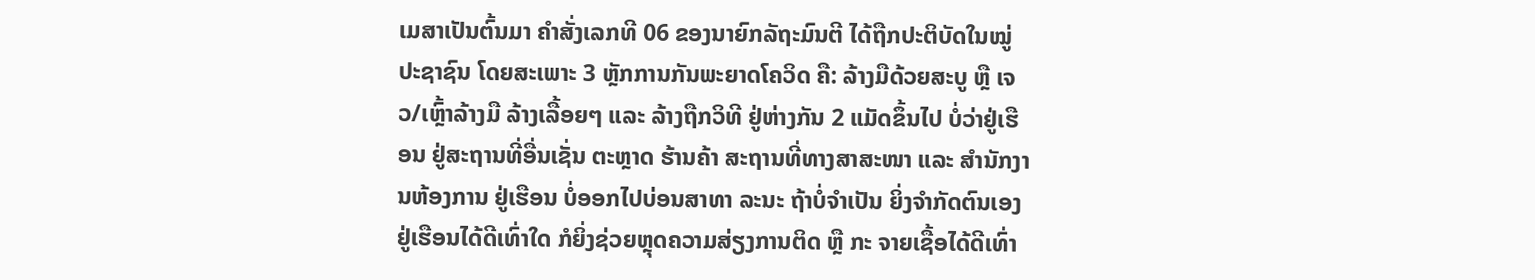ເມສາເປັນຕົ້ນມາ ຄຳສັ່ງເລກທີ 06 ຂອງນາຍົກລັຖະມົນຕີ ໄດ້ຖືກປະຕິບັດໃນໝູ່ປະຊາຊົນ ໂດຍສະເພາະ 3 ຫຼັກການກັນພະຍາດໂຄວິດ ຄື: ລ້າງມືດ້ວຍສະບູ ຫຼື ເຈວ/ເຫຼົ້າລ້າງມື ລ້າງເລື້ອຍໆ ແລະ ລ້າງຖືກວິທີ ຢູ່ຫ່າງກັນ 2 ແມັດຂຶ້ນໄປ ບໍ່ວ່າຢູ່ເຮືອນ ຢູ່ສະຖານທີ່ອື່ນເຊັ່ນ ຕະຫຼາດ ຮ້ານຄ້າ ສະຖານທີ່ທາງສາສະໜາ ແລະ ສໍານັກງານຫ້ອງການ ຢູ່ເຮືອນ ບໍ່ອອກໄປບ່ອນສາທາ ລະນະ ຖ້າບໍ່ຈໍາເປັນ ຍິ່ງຈໍາກັດຕົນເອງຢູ່ເຮືອນໄດ້ດີເທົ່າໃດ ກໍຍິ່ງຊ່ວຍຫຼຸດຄວາມສ່ຽງການຕິດ ຫຼື ກະ ຈາຍເຊື້ອໄດ້ດີເທົ່າ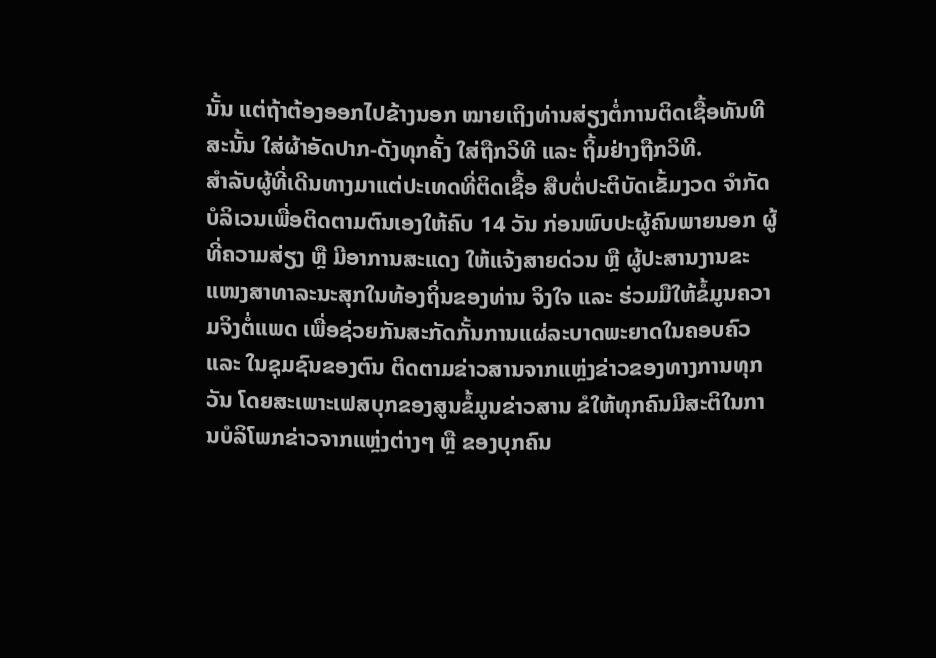ນັ້ນ ແຕ່ຖ້າຕ້ອງອອກໄປຂ້າງນອກ ໝາຍເຖິງທ່ານສ່ຽງຕໍ່ການຕິດເຊື້ອທັນທີ ສະນັ້ນ ໃສ່ຜ້າອັດປາກ-ດັງທຸກຄັ້ງ ໃສ່ຖືກວິທີ ແລະ ຖິ້ມຢ່າງຖືກວິທີ.
ສໍາລັບຜູ້ທີ່ເດີນທາງມາແຕ່ປະເທດທີ່ຕິດເຊື້ອ ສືບຕໍ່ປະຕິບັດເຂັ້ມງວດ ຈໍາກັດບໍລິເວນເພື່ອຕິດຕາມຕົນເອງໃຫ້ຄົບ 14 ວັນ ກ່ອນພົບປະຜູ້ຄົນພາຍນອກ ຜູ້ທີ່ຄວາມສ່ຽງ ຫຼື ມີອາການສະແດງ ໃຫ້ແຈ້ງສາຍດ່ວນ ຫຼື ຜູ້ປະສານງານຂະແໜງສາທາລະນະສຸກໃນທ້ອງຖິ່ນຂອງທ່ານ ຈິງໃຈ ແລະ ຮ່ວມມືໃຫ້ຂໍ້ມູນຄວາມຈິງຕໍ່ແພດ ເພື່ອຊ່ວຍກັນສະກັດກັ້ນການແຜ່ລະບາດພະຍາດໃນຄອບຄົວ ແລະ ໃນຊຸມຊົນຂອງຕົນ ຕິດຕາມຂ່າວສານຈາກແຫຼ່ງຂ່າວຂອງທາງການທຸກວັນ ໂດຍສະເພາະເຟສບຸກຂອງສູນຂໍ້ມູນຂ່າວສານ ຂໍໃຫ້ທຸກຄົນມີສະຕິໃນການບໍລິໂພກຂ່າວຈາກແຫຼ່ງຕ່າງໆ ຫຼື ຂອງບຸກຄົນ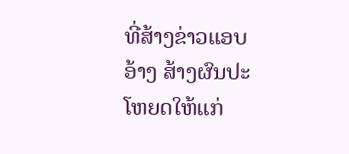ທີ່ສ້າງຂ່າວແອບອ້າງ ສ້າງຜົນປະໂຫຍດໃຫ້ແກ່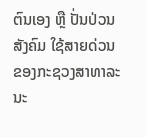ຕົນເອງ ຫຼື ປັ່ນປ່ວນສັງຄົມ ໃຊ້ສາຍດ່ວນຂອງກະຊວງສາທາລະນະ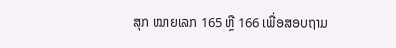ສຸກ ໝາຍເລກ 165 ຫຼື 166 ເພື່ອສອບຖາມ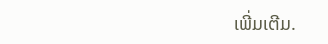ເພີ່ມເຕີມ.